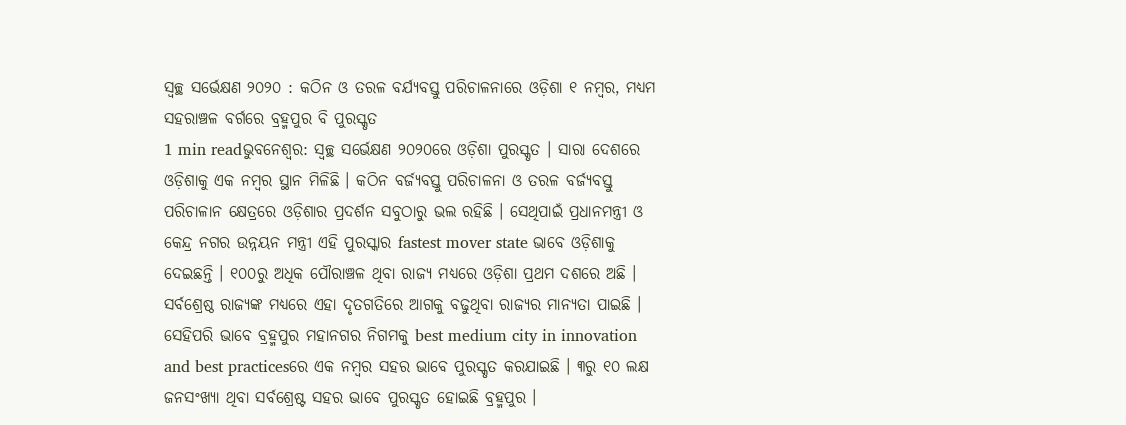ସ୍ୱଚ୍ଛ ସର୍ଭେକ୍ଷଣ ୨୦୨୦ : କଠିନ ଓ ତରଳ ବର୍ଯ୍ୟବସ୍ତୁ ପରିଚାଳନାରେ ଓଡ଼ିଶା ୧ ନମ୍ବର, ମଧ୍ୟମ ସହରାଞ୍ଚଳ ବର୍ଗରେ ବ୍ରହ୍ମପୁର ବି ପୁରସ୍କୃତ
1 min readଭୁବନେଶ୍ୱର: ସ୍ୱଚ୍ଛ ସର୍ଭେକ୍ଷଣ ୨୦୨୦ରେ ଓଡ଼ିଶା ପୁରସ୍କୃତ । ସାରା ଦେଶରେ ଓଡ଼ିଶାକୁ ଏକ ନମ୍ବର ସ୍ଥାନ ମିଳିଛି । କଠିନ ବର୍ଜ୍ୟବସ୍ତୁ ପରିଚାଳନା ଓ ତରଳ ବର୍ଜ୍ୟବସ୍ତୁ ପରିଚାଳାନ କ୍ଷେତ୍ରରେ ଓଡ଼ିଶାର ପ୍ରଦର୍ଶନ ସବୁଠାରୁ ଭଲ ରହିଛି । ସେଥିପାଇଁ ପ୍ରଧାନମନ୍ତ୍ରୀ ଓ କେନ୍ଦ୍ର ନଗର ଉନ୍ନୟନ ମନ୍ତ୍ରୀ ଏହି ପୁରସ୍କାର fastest mover state ଭାବେ ଓଡ଼ିଶାକୁ ଦେଇଛନ୍ତି । ୧୦୦ରୁ ଅଧିକ ପୌରାଞ୍ଚଳ ଥିବା ରାଜ୍ୟ ମଧ୍ୟରେ ଓଡ଼ିଶା ପ୍ରଥମ ଦଶରେ ଅଛି । ସର୍ବଶ୍ରେଷ୍ଠ ରାଜ୍ୟଙ୍କ ମଧ୍ୟରେ ଏହା ଦୃତଗତିରେ ଆଗକୁ ବଢୁଥିବା ରାଜ୍ୟର ମାନ୍ୟତା ପାଇଛି ।
ସେହିପରି ଭାବେ ବ୍ରହ୍ମପୁର ମହାନଗର ନିଗମକୁ best medium city in innovation and best practicesରେ ଏକ ନମ୍ବର ସହର ଭାବେ ପୁରସ୍କୃତ କରଯାଇଛି । ୩ରୁ ୧୦ ଲକ୍ଷ ଜନସଂଖ୍ୟା ଥିବା ସର୍ବଶ୍ରେଷ୍ଟ ସହର ଭାବେ ପୁରସ୍କୃତ ହୋଇଛି ବ୍ରହ୍ମପୁର ।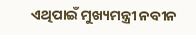ଏଥିପାଇଁ ମୁଖ୍ୟମନ୍ତ୍ରୀ ନବୀନ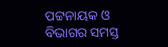ପଟ୍ଟନାୟକ ଓ ବିଭାଗର ସମସ୍ତ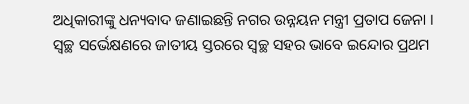ଅଧିକାରୀଙ୍କୁ ଧନ୍ୟବାଦ ଜଣାଇଛନ୍ତି ନଗର ଉନ୍ନୟନ ମନ୍ତ୍ରୀ ପ୍ରତାପ ଜେନା ।
ସ୍ୱଚ୍ଛ ସର୍ଭେକ୍ଷଣରେ ଜାତୀୟ ସ୍ତରରେ ସ୍ୱଚ୍ଛ ସହର ଭାବେ ଇନ୍ଦୋର ପ୍ରଥମ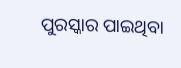ପୁରସ୍କାର ପାଇଥିବା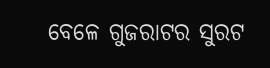ବେଳେ ଗୁଜରାଟର ସୁରଟ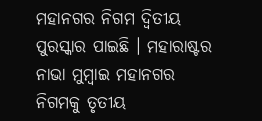ମହାନଗର ନିଗମ ଦ୍ୱିତୀୟ ପୁରସ୍କାର ପାଇଛି । ମହାରାଷ୍ଟର ନାଭା ମୁମ୍ବାଇ ମହାନଗର ନିଗମକୁ ତୃତୀୟ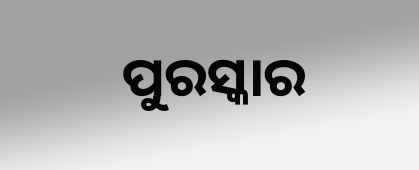ପୁରସ୍କାର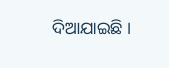ଦିଆଯାଇଛି ।